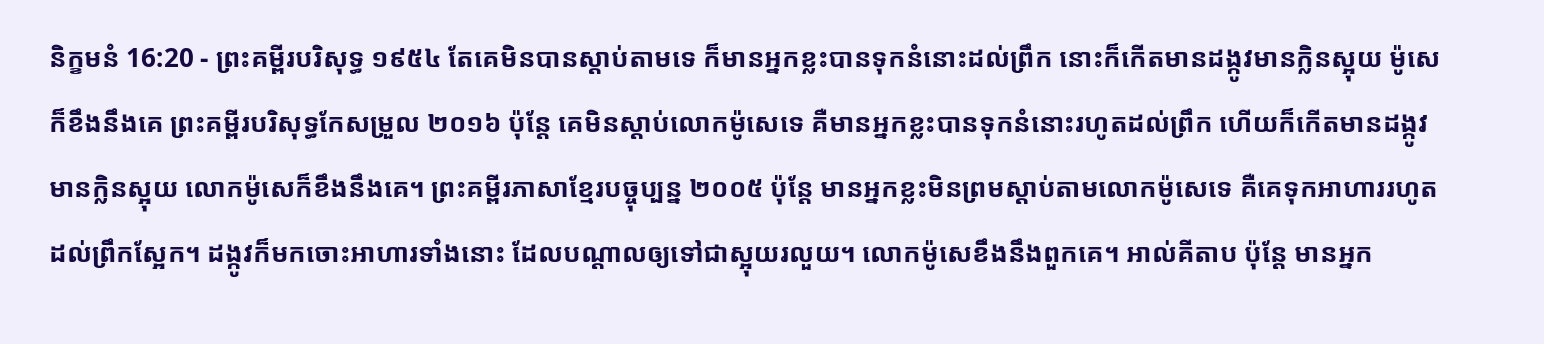និក្ខមនំ 16:20 - ព្រះគម្ពីរបរិសុទ្ធ ១៩៥៤ តែគេមិនបានស្តាប់តាមទេ ក៏មានអ្នកខ្លះបានទុកនំនោះដល់ព្រឹក នោះក៏កើតមានដង្កូវមានក្លិនស្អុយ ម៉ូសេក៏ខឹងនឹងគេ ព្រះគម្ពីរបរិសុទ្ធកែសម្រួល ២០១៦ ប៉ុន្ដែ គេមិនស្តាប់លោកម៉ូសេទេ គឺមានអ្នកខ្លះបានទុកនំនោះរហូតដល់ព្រឹក ហើយក៏កើតមានដង្កូវ មានក្លិនស្អុយ លោកម៉ូសេក៏ខឹងនឹងគេ។ ព្រះគម្ពីរភាសាខ្មែរបច្ចុប្បន្ន ២០០៥ ប៉ុន្តែ មានអ្នកខ្លះមិនព្រមស្ដាប់តាមលោកម៉ូសេទេ គឺគេទុកអាហាររហូតដល់ព្រឹកស្អែក។ ដង្កូវក៏មកចោះអាហារទាំងនោះ ដែលបណ្ដាលឲ្យទៅជាស្អុយរលួយ។ លោកម៉ូសេខឹងនឹងពួកគេ។ អាល់គីតាប ប៉ុន្តែ មានអ្នក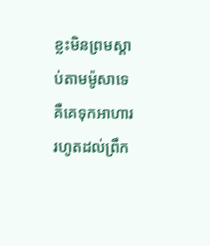ខ្លះមិនព្រមស្តាប់តាមម៉ូសាទេ គឺគេទុកអាហាររហូតដល់ព្រឹក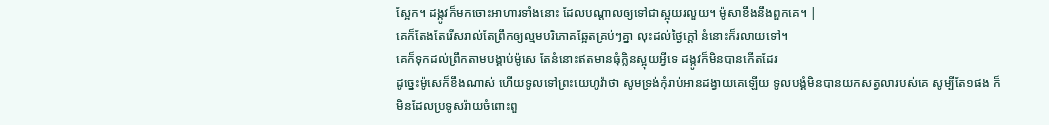ស្អែក។ ដង្កូវក៏មកចោះអាហារទាំងនោះ ដែលបណ្តាលឲ្យទៅជាស្អុយរលួយ។ ម៉ូសាខឹងនឹងពួកគេ។ |
គេក៏តែងតែរើសរាល់តែព្រឹកឲ្យល្មមបរិភោគឆ្អែតគ្រប់ៗគ្នា លុះដល់ថ្ងៃក្តៅ នំនោះក៏រលាយទៅ។
គេក៏ទុកដល់ព្រឹកតាមបង្គាប់ម៉ូសេ តែនំនោះឥតមានធុំក្លិនស្អុយអ្វីទេ ដង្កូវក៏មិនបានកើតដែរ
ដូច្នេះម៉ូសេក៏ខឹងណាស់ ហើយទូលទៅព្រះយេហូវ៉ាថា សូមទ្រង់កុំរាប់អានដង្វាយគេឡើយ ទូលបង្គំមិនបានយកសត្វលារបស់គេ សូម្បីតែ១ផង ក៏មិនដែលប្រទូសរ៉ាយចំពោះពួ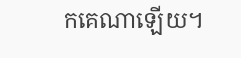កគេណាឡើយ។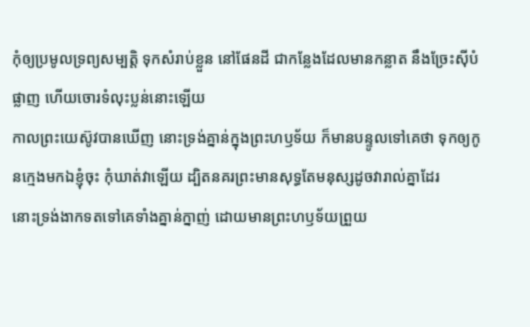កុំឲ្យប្រមូលទ្រព្យសម្បត្តិ ទុកសំរាប់ខ្លួន នៅផែនដី ជាកន្លែងដែលមានកន្លាត នឹងច្រែះស៊ីបំផ្លាញ ហើយចោរទំលុះប្លន់នោះឡើយ
កាលព្រះយេស៊ូវបានឃើញ នោះទ្រង់គ្នាន់ក្នុងព្រះហឫទ័យ ក៏មានបន្ទូលទៅគេថា ទុកឲ្យកូនក្មេងមកឯខ្ញុំចុះ កុំឃាត់វាឡើយ ដ្បិតនគរព្រះមានសុទ្ធតែមនុស្សដូចវារាល់គ្នាដែរ
នោះទ្រង់ងាកទតទៅគេទាំងគ្នាន់ក្នាញ់ ដោយមានព្រះហឫទ័យព្រួយ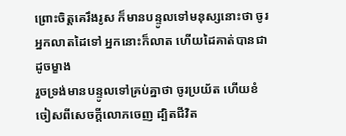ព្រោះចិត្តគេរឹងរូស ក៏មានបន្ទូលទៅមនុស្សនោះថា ចូរអ្នកលាតដៃទៅ អ្នកនោះក៏លាត ហើយដៃគាត់បានជាដូចម្ខាង
រួចទ្រង់មានបន្ទូលទៅគ្រប់គ្នាថា ចូរប្រយ័ត ហើយខំចៀសពីសេចក្ដីលោភចេញ ដ្បិតជីវិត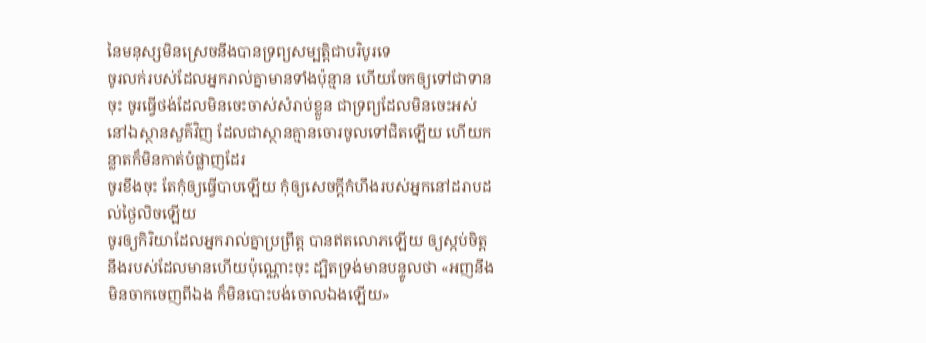នៃមនុស្សមិនស្រេចនឹងបានទ្រព្យសម្បត្តិជាបរិបូរទេ
ចូរលក់របស់ដែលអ្នករាល់គ្នាមានទាំងប៉ុន្មាន ហើយចែកឲ្យទៅជាទានចុះ ចូរធ្វើថង់ដែលមិនចេះចាស់សំរាប់ខ្លួន ជាទ្រព្យដែលមិនចេះអស់ នៅឯស្ថានសួគ៌វិញ ដែលជាស្ថានគ្មានចោរចូលទៅជិតឡើយ ហើយកន្លាតក៏មិនកាត់បំផ្លាញដែរ
ចូរខឹងចុះ តែកុំឲ្យធ្វើបាបឡើយ កុំឲ្យសេចក្ដីកំហឹងរបស់អ្នកនៅដរាបដល់ថ្ងៃលិចឡើយ
ចូរឲ្យកិរិយាដែលអ្នករាល់គ្នាប្រព្រឹត្ត បានឥតលោភឡើយ ឲ្យស្កប់ចិត្តនឹងរបស់ដែលមានហើយប៉ុណ្ណោះចុះ ដ្បិតទ្រង់មានបន្ទូលថា «អញនឹងមិនចាកចេញពីឯង ក៏មិនបោះបង់ចោលឯងឡើយ»